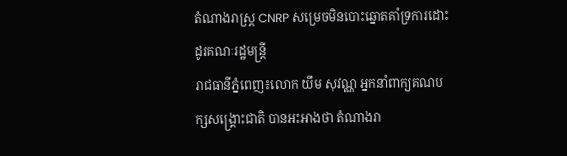តំណាងរាស្ត្រ CNRP សម្រេចមិនបោះឆ្នោតគាំទ្រការដោះដូរគណៈរដ្ឋមន្ត្រី
រាជធានីភ្នំពេញ៖លោក យឹម សុវណ្ណ អ្នកនាំពាក្យគណបក្សសង្គ្រោះជាតិ បានអះអាងថា តំណាងរា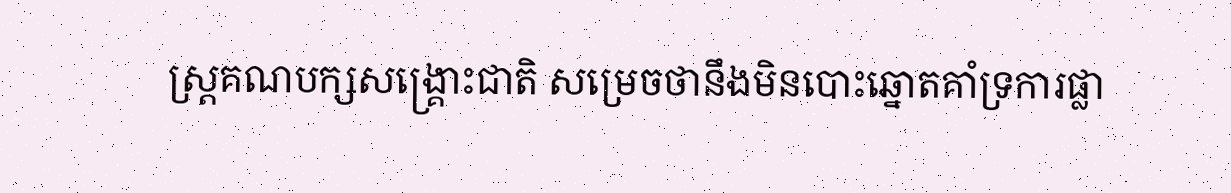ស្ត្រគណបក្សសង្គ្រោះជាតិ សម្រេចថានឹងមិនបោះឆ្នោតគាំទ្រការផ្លា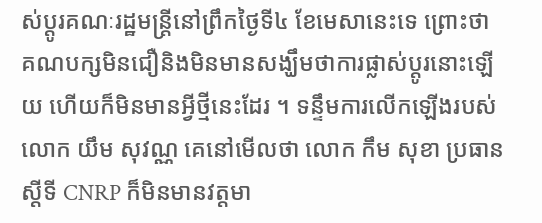ស់ប្តូរគណៈរដ្ឋមន្ត្រីនៅព្រឹកថ្ងៃទី៤ ខែមេសានេះទេ ព្រោះថា គណបក្សមិនជឿនិងមិនមានសង្ឃឹមថាការផ្លាស់ប្តូរនោះឡើយ ហើយក៏មិនមានអ្វីថ្មីនេះដែរ ។ ទន្ទឹមការលើកឡើងរបស់លោក យឹម សុវណ្ណ គេនៅមើលថា លោក កឹម សុខា ប្រធានស្តីទី CNRP ក៏មិនមានវត្តមា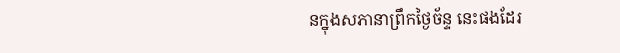នក្នុងសភានាព្រឹកថ្ងៃច័ន្ទ នេះផងដែរ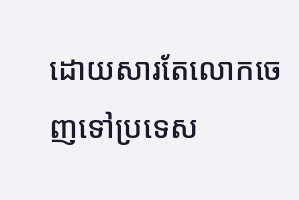ដោយសារតែលោកចេញទៅប្រទេស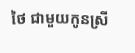ថៃ ជាមួយកូនស្រី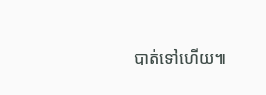បាត់ទៅហើយ៕